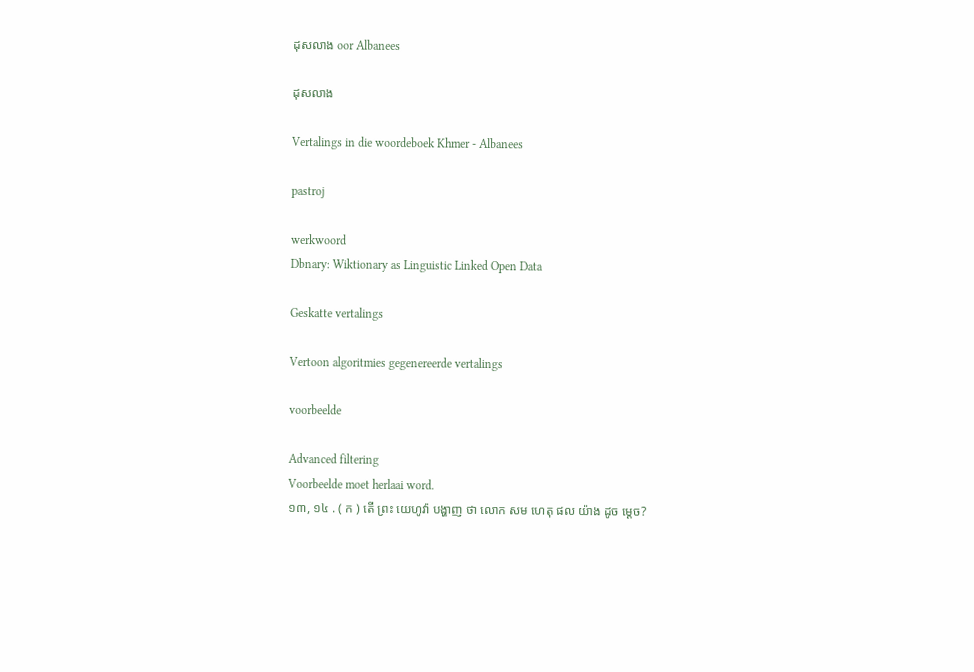ដុសលាង oor Albanees

ដុសលាង

Vertalings in die woordeboek Khmer - Albanees

pastroj

werkwoord
Dbnary: Wiktionary as Linguistic Linked Open Data

Geskatte vertalings

Vertoon algoritmies gegenereerde vertalings

voorbeelde

Advanced filtering
Voorbeelde moet herlaai word.
១៣, ១៤ . ( ក ) តើ ព្រះ យេហូវ៉ា បង្ហាញ ថា លោក សម ហេតុ ផល យ៉ាង ដូច ម្ដេច?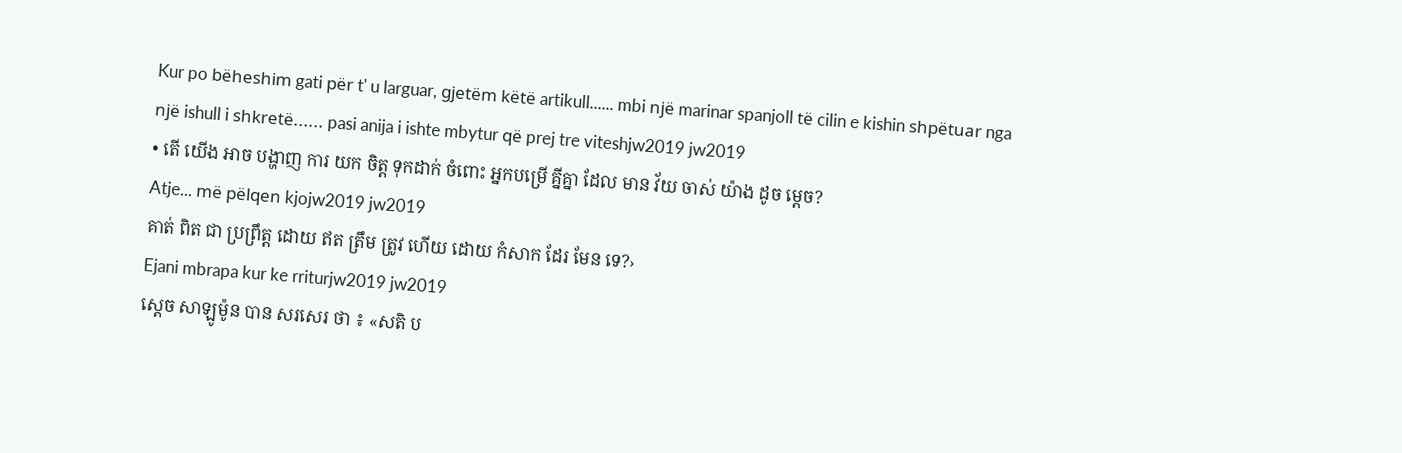Kur po bëheshim gati për t' u larguar, gjetëm këtë artikull...... mbi një marinar spanjoll të cilin e kishin shpëtuar nga një ishull i shkretë...... pasi anija i ishte mbytur që prej tre viteshjw2019 jw2019
• តើ យើង អាច បង្ហាញ ការ យក ចិត្ត ទុកដាក់ ចំពោះ អ្នកបម្រើ គ្នីគ្នា ដែល មាន វ័យ ចាស់ យ៉ាង ដូច ម្ដេច?
Atje... më pëlqen kjojw2019 jw2019
គាត់ ពិត ជា ប្រព្រឹត្ត ដោយ ឥត ត្រឹម ត្រូវ ហើយ ដោយ កំសាក ដែរ មែន ទេ?›
Ejani mbrapa kur ke rriturjw2019 jw2019
ស្ដេច សាឡូម៉ូន បាន សរសេរ ថា ៖ «សតិ ប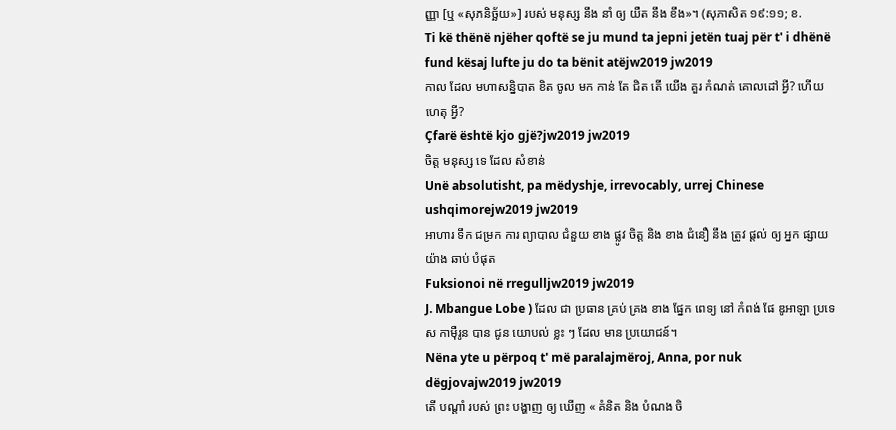ញ្ញា [ឬ «សុភនិច្ឆ័យ»] របស់ មនុស្ស នឹង នាំ ឲ្យ យឺត នឹង ខឹង»។ (សុភាសិត ១៩:១១; ខ.
Ti kë thënë njëher qoftë se ju mund ta jepni jetën tuaj për t' i dhënë fund kësaj lufte ju do ta bënit atëjw2019 jw2019
កាល ដែល មហាសន្និបាត ខិត ចូល មក កាន់ តែ ជិត តើ យើង គួរ កំណត់ គោលដៅ អ្វី? ហើយ ហេតុ អ្វី?
Çfarë është kjo gjë?jw2019 jw2019
ចិត្ត មនុស្ស ទេ ដែល សំខាន់
Unë absolutisht, pa mëdyshje, irrevocably, urrej Chinese ushqimorejw2019 jw2019
អាហារ ទឹក ជម្រក ការ ព្យាបាល ជំនួយ ខាង ផ្លូវ ចិត្ត និង ខាង ជំនឿ នឹង ត្រូវ ផ្ដល់ ឲ្យ អ្នក ផ្សាយ យ៉ាង ឆាប់ បំផុត
Fuksionoi në rregulljw2019 jw2019
J. Mbangue Lobe ) ដែល ជា ប្រធាន គ្រប់ គ្រង ខាង ផ្នែក ពេទ្យ នៅ កំពង់ ផែ ឌូអាឡា ប្រទេស កាម៉ឺរូន បាន ជូន យោបល់ ខ្លះ ៗ ដែល មាន ប្រយោជន៍។
Nëna yte u përpoq t' më paralajmëroj, Anna, por nuk dëgjovajw2019 jw2019
តើ បណ្ដាំ របស់ ព្រះ បង្ហាញ ឲ្យ ឃើញ « គំនិត និង បំណង ចិ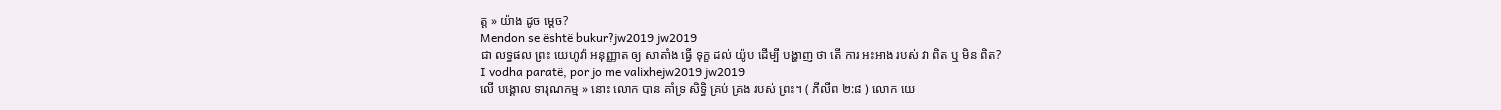ត្ត » យ៉ាង ដូច ម្ដេច?
Mendon se është bukur?jw2019 jw2019
ជា លទ្ធផល ព្រះ យេហូវ៉ា អនុញ្ញាត ឲ្យ សាតាំង ធ្វើ ទុក្ខ ដល់ យ៉ូប ដើម្បី បង្ហាញ ថា តើ ការ អះអាង របស់ វា ពិត ឬ មិន ពិត?
I vodha paratë, por jo me valixhejw2019 jw2019
លើ បង្គោល ទារុណកម្ម » នោះ លោក បាន គាំទ្រ សិទ្ធិ គ្រប់ គ្រង របស់ ព្រះ។ ( ភីលីព ២:៨ ) លោក យេ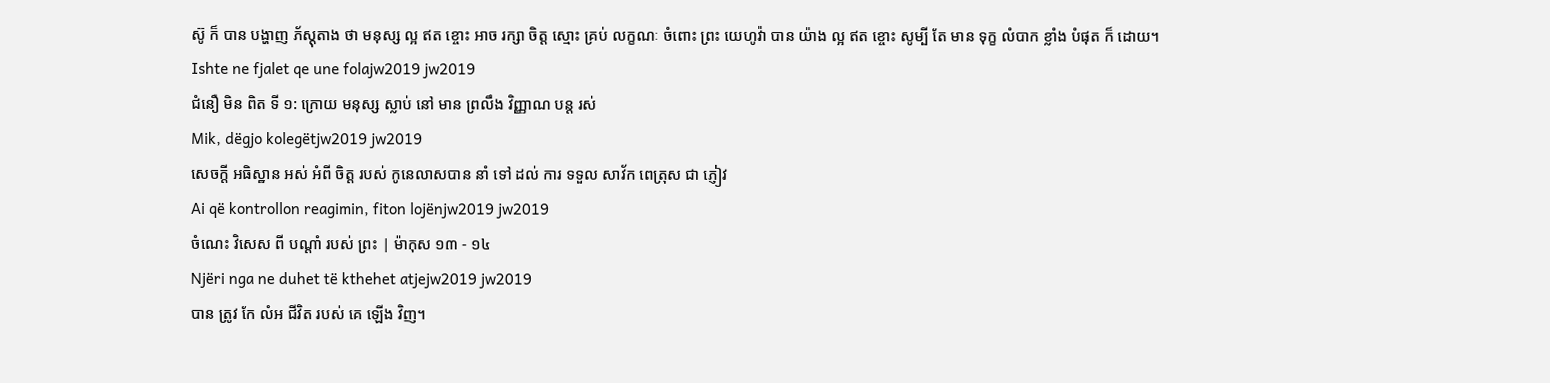ស៊ូ ក៏ បាន បង្ហាញ ភ័ស្ដុតាង ថា មនុស្ស ល្អ ឥត ខ្ចោះ អាច រក្សា ចិត្ត ស្មោះ គ្រប់ លក្ខណៈ ចំពោះ ព្រះ យេហូវ៉ា បាន យ៉ាង ល្អ ឥត ខ្ចោះ សូម្បី តែ មាន ទុក្ខ លំបាក ខ្លាំង បំផុត ក៏ ដោយ។
Ishte ne fjalet qe une folajw2019 jw2019
ជំនឿ មិន ពិត ទី ១: ក្រោយ មនុស្ស ស្លាប់ នៅ មាន ព្រលឹង វិញ្ញាណ បន្ត រស់
Mik, dëgjo kolegëtjw2019 jw2019
សេចក្ដី អធិស្ឋាន អស់ អំពី ចិត្ត របស់ កូនេលាសបាន នាំ ទៅ ដល់ ការ ទទួល សាវ័ក ពេត្រុស ជា ភ្ញៀវ
Ai që kontrollon reagimin, fiton lojënjw2019 jw2019
ចំណេះ វិសេស ពី បណ្ដាំ របស់ ព្រះ | ម៉ាកុស ១៣ - ១៤
Njëri nga ne duhet të kthehet atjejw2019 jw2019
បាន ត្រូវ កែ លំអ ជីវិត របស់ គេ ឡើង វិញ។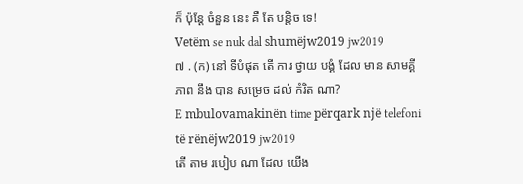ក៏ ប៉ុន្តែ ចំនួន នេះ គឺ តែ បន្តិច ទេ!
Vetëm se nuk dal shumëjw2019 jw2019
៧ . (ក) នៅ ទីបំផុត តើ ការ ថ្វាយ បង្គំ ដែល មាន សាមគ្គីភាព នឹង បាន សម្រេច ដល់ កំរិត ណា?
E mbulovamakinën time përqark një telefoni të rënëjw2019 jw2019
តើ តាម របៀប ណា ដែល យើង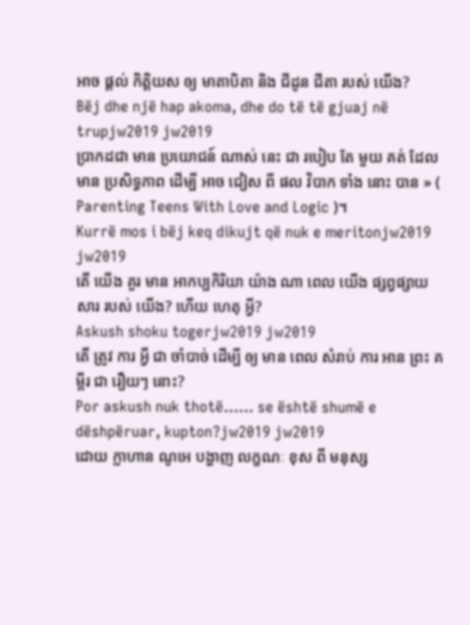អាច ផ្ដល់ កិត្តិយស ឲ្យ មាតាបិតា និង ជីដូន ជីតា របស់ យើង?
Bëj dhe një hap akoma, dhe do të të gjuaj në trupjw2019 jw2019
ប្រាកដជា មាន ប្រយោជន៍ ណាស់ នេះ ជា របៀប តែ មួយ គត់ ដែល មាន ប្រសិទ្ធភាព ដើម្បី អាច ជៀស ពី ផល វិបាក ទាំង នោះ បាន » ( Parenting Teens With Love and Logic )។
Kurrë mos i bëj keq dikujt që nuk e meritonjw2019 jw2019
តើ យើង គួរ មាន អាកប្បកិរិយា យ៉ាង ណា ពេល យើង ផ្សព្វផ្សាយ សារ របស់ យើង? ហើយ ហេតុ អ្វី?
Askush shoku togerjw2019 jw2019
តើ ត្រូវ ការ អ្វី ជា ចាំបាច់ ដើម្បី ឲ្យ មាន ពេល សំរាប់ ការ អាន ព្រះ គម្ពីរ ជា រឿយៗ នោះ?
Por askush nuk thotë...... se është shumë e dëshpëruar, kupton?jw2019 jw2019
ដោយ ក្លាហាន ណូអេ បង្ហាញ លក្ខណៈ ខុស ពី មនុស្ស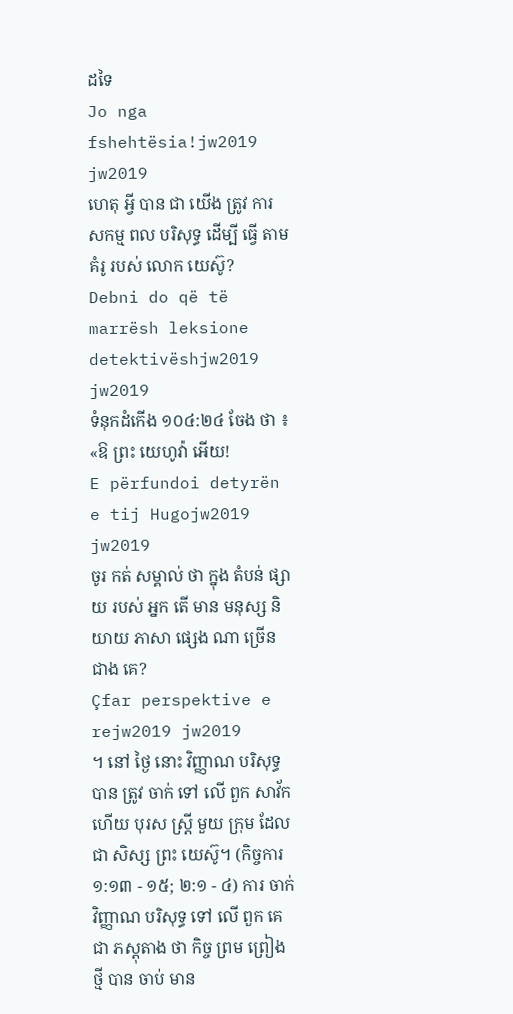ដទៃ
Jo nga fshehtësia!jw2019 jw2019
ហេតុ អ្វី បាន ជា យើង ត្រូវ ការ សកម្ម ពល បរិសុទ្ធ ដើម្បី ធ្វើ តាម គំរូ របស់ លោក យេស៊ូ?
Debni do që të marrësh leksione detektivëshjw2019 jw2019
ទំនុកដំកើង ១០៤:២៤ ចែង ថា ៖ «ឱ ព្រះ យេហូវ៉ា អើយ!
E përfundoi detyrën e tij Hugojw2019 jw2019
ចូរ កត់ សម្គាល់ ថា ក្នុង តំបន់ ផ្សាយ របស់ អ្នក តើ មាន មនុស្ស និយាយ ភាសា ផ្សេង ណា ច្រើន ជាង គេ?
Çfar perspektive e rejw2019 jw2019
។ នៅ ថ្ងៃ នោះ វិញ្ញាណ បរិសុទ្ធ បាន ត្រូវ ចាក់ ទៅ លើ ពួក សាវ័ក ហើយ បុរស ស្ដ្រី មួយ ក្រុម ដែល ជា សិស្ស ព្រះ យេស៊ូ។ (កិច្ចការ ១:១៣ - ១៥; ២:១ - ៤) ការ ចាក់ វិញ្ញាណ បរិសុទ្ធ ទៅ លើ ពួក គេ ជា ភស្ដុតាង ថា កិច្ច ព្រម ព្រៀង ថ្មី បាន ចាប់ មាន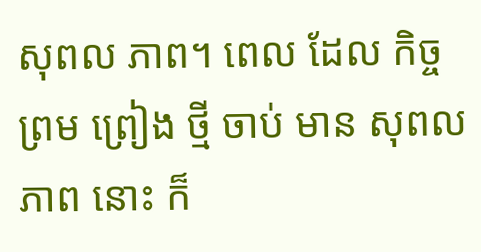សុពល ភាព។ ពេល ដែល កិច្ច ព្រម ព្រៀង ថ្មី ចាប់ មាន សុពល ភាព នោះ ក៏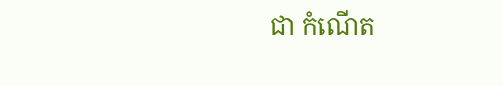ជា កំណើត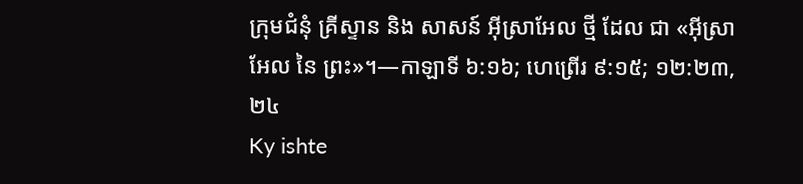ក្រុមជំនុំ គ្រីស្ទាន និង សាសន៍ អ៊ីស្រាអែល ថ្មី ដែល ជា «អ៊ីស្រាអែល នៃ ព្រះ»។—កាឡាទី ៦:១៦; ហេព្រើរ ៩:១៥; ១២:២៣, ២៤
Ky ishte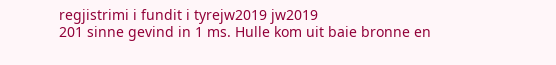regjistrimi i fundit i tyrejw2019 jw2019
201 sinne gevind in 1 ms. Hulle kom uit baie bronne en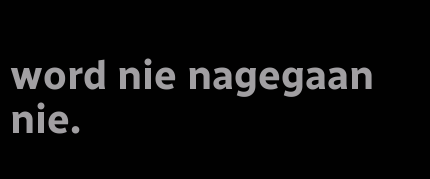word nie nagegaan nie.